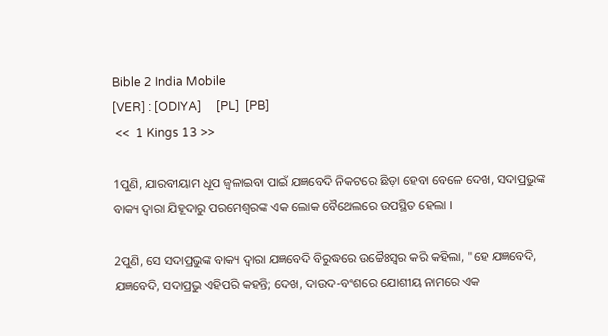Bible 2 India Mobile
[VER] : [ODIYA]     [PL]  [PB]
 <<  1 Kings 13 >>

1ପୁଣି, ଯାରବୀୟାମ ଧୂପ ଜ୍ୱଳାଇବା ପାଇଁ ଯଜ୍ଞବେଦି ନିକଟରେ ଛିଡ଼ା ହେବା ବେଳେ ଦେଖ, ସଦାପ୍ରଭୁଙ୍କ ବାକ୍ୟ ଦ୍ୱାରା ଯିହୂଦାରୁ ପରମେଶ୍ୱରଙ୍କ ଏକ ଲୋକ ବୈଥେଲରେ ଉପସ୍ଥିତ ହେଲା ।

2ପୁଣି, ସେ ସଦାପ୍ରଭୁଙ୍କ ବାକ୍ୟ ଦ୍ୱାରା ଯଜ୍ଞବେଦି ବିରୁଦ୍ଧରେ ଉଚ୍ଚୈଃସ୍ୱର କରି କହିଲା, "ହେ ଯଜ୍ଞବେଦି, ଯଜ୍ଞବେଦି, ସଦାପ୍ରଭୁ ଏହିପରି କହନ୍ତି; ଦେଖ, ଦାଉଦ-ବଂଶରେ ଯୋଶୀୟ ନାମରେ ଏକ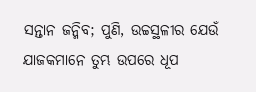ସନ୍ତାନ ଜନ୍ମିବ; ପୁଣି, ଉଚ୍ଚସ୍ଥଳୀର ଯେଉଁ ଯାଜକମାନେ ତୁମ୍ଭ ଉପରେ ଧୂପ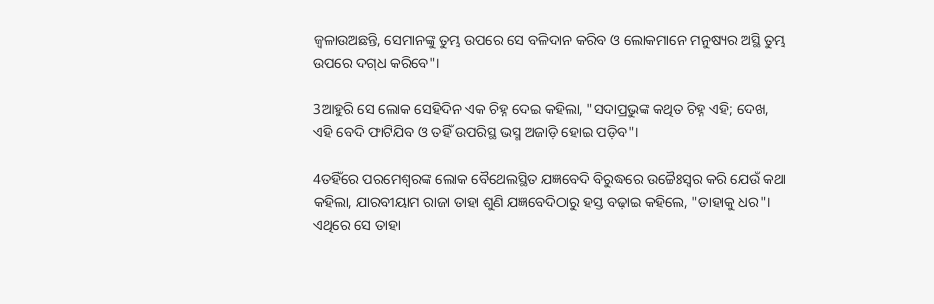ଜ୍ୱଳାଉଅଛନ୍ତି, ସେମାନଙ୍କୁ ତୁମ୍ଭ ଉପରେ ସେ ବଳିଦାନ କରିବ ଓ ଲୋକମାନେ ମନୁଷ୍ୟର ଅସ୍ଥି ତୁମ୍ଭ ଉପରେ ଦଗ୍‍ଧ କରିବେ"।

3ଆହୁରି ସେ ଲୋକ ସେହିଦିନ ଏକ ଚିହ୍ନ ଦେଇ କହିଲା, "ସଦାପ୍ରଭୁଙ୍କ କଥିତ ଚିହ୍ନ ଏହି; ଦେଖ, ଏହି ବେଦି ଫାଟିଯିବ ଓ ତହିଁ ଉପରିସ୍ଥ ଭସ୍ମ ଅଜାଡ଼ି ହୋଇ ପଡ଼ିବ"।

4ତହିଁରେ ପରମେଶ୍ୱରଙ୍କ ଲୋକ ବୈଥେଲସ୍ଥିତ ଯଜ୍ଞବେଦି ବିରୁଦ୍ଧରେ ଉଚ୍ଚୈଃସ୍ୱର କରି ଯେଉଁ କଥା କହିଲା, ଯାରବୀୟାମ ରାଜା ତାହା ଶୁଣି ଯଜ୍ଞବେଦିଠାରୁ ହସ୍ତ ବଢ଼ାଇ କହିଲେ, "ତାହାକୁ ଧର"। ଏଥିରେ ସେ ତାହା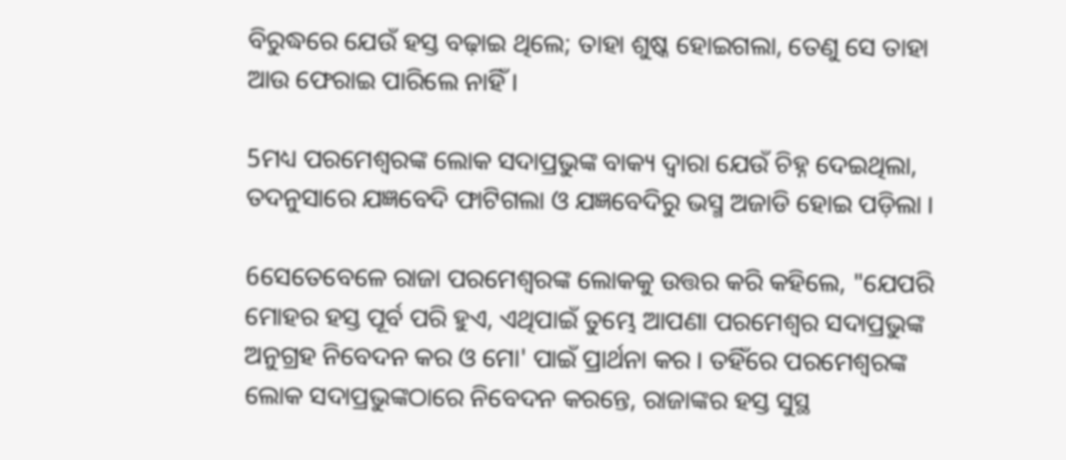ବିରୁଦ୍ଧରେ ଯେଉଁ ହସ୍ତ ବଢ଼ାଇ ଥିଲେ; ତାହା ଶୁଷ୍କ ହୋଇଗଲା, ତେଣୁ ସେ ତାହା ଆଉ ଫେରାଇ ପାରିଲେ ନାହିଁ ।

5ମଧ୍ୟ ପରମେଶ୍ୱରଙ୍କ ଲୋକ ସଦାପ୍ରଭୁଙ୍କ ବାକ୍ୟ ଦ୍ୱାରା ଯେଉଁ ଚିହ୍ନ ଦେଇଥିଲା, ତଦନୁସାରେ ଯଜ୍ଞବେଦି ଫାଟିଗଲା ଓ ଯଜ୍ଞବେଦିରୁ ଭସ୍ମ ଅଜାଡି ହୋଇ ପଡ଼ିଲା ।

6ସେତେବେଳେ ରାଜା ପରମେଶ୍ୱରଙ୍କ ଲୋକକୁ ଉତ୍ତର କରି କହିଲେ, "ଯେପରି ମୋହର ହସ୍ତ ପୂର୍ବ ପରି ହୁଏ, ଏଥିପାଇଁ ତୁମ୍ଭେ ଆପଣା ପରମେଶ୍ୱର ସଦାପ୍ରଭୁଙ୍କ ଅନୁଗ୍ରହ ନିବେଦନ କର ଓ ମୋ' ପାଇଁ ପ୍ରାର୍ଥନା କର । ତହିଁରେ ପରମେଶ୍ୱରଙ୍କ ଲୋକ ସଦାପ୍ରଭୁଙ୍କଠାରେ ନିବେଦନ କରନ୍ତେ, ରାଜାଙ୍କର ହସ୍ତ ସୁସ୍ଥ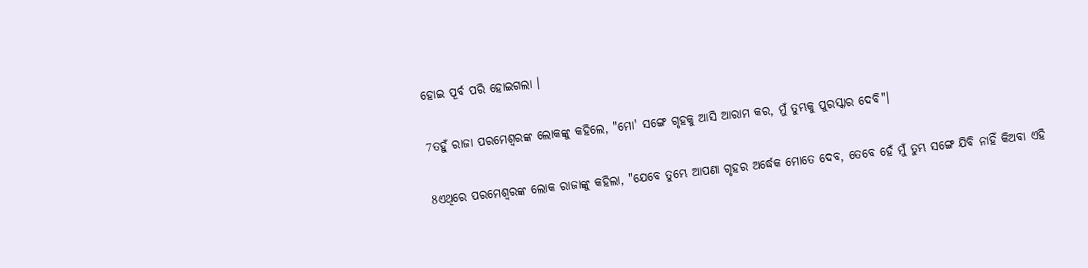ହୋଇ ପୂର୍ବ ପରି ହୋଇଗଲା ।

7ତହୁଁ ରାଜା ପରମେଶ୍ୱରଙ୍କ ଲୋକଙ୍କୁ କହିଲେ, "ମୋ' ସଙ୍ଗେ ଗୃହକୁ ଆସି ଆରାମ କର, ମୁଁ ତୁମ୍ଭକୁ ପୁରସ୍କାର ଦେବି"।

8ଏଥିରେ ପରମେଶ୍ୱରଙ୍କ ଲୋକ ରାଜାଙ୍କୁ କହିଲା, "ଯେବେ ତୁମ୍ଭେ ଆପଣା ଗୃହର ଅର୍ଦ୍ଧେକ ମୋତେ ଦେବ, ତେବେ ହେଁ ମୁଁ ତୁମ୍ଭ ସଙ୍ଗେ ଯିବି ନାହିଁ କିଅବା ଏହି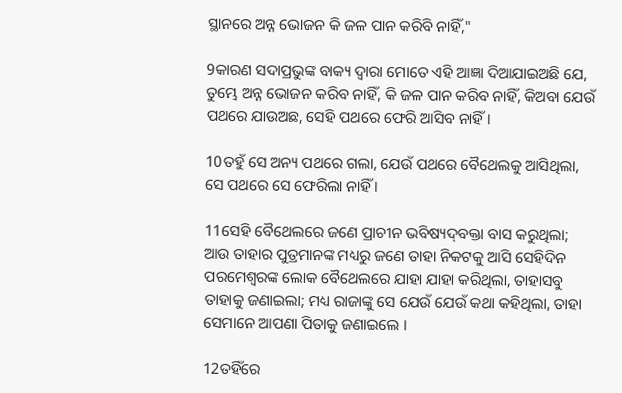ସ୍ଥାନରେ ଅନ୍ନ ଭୋଜନ କି ଜଳ ପାନ କରିବି ନାହିଁ,"

9କାରଣ ସଦାପ୍ରଭୁଙ୍କ ବାକ୍ୟ ଦ୍ୱାରା ମୋତେ ଏହି ଆଜ୍ଞା ଦିଆଯାଇଅଛି ଯେ, ତୁମ୍ଭେ ଅନ୍ନ ଭୋଜନ କରିବ ନାହିଁ, କି ଜଳ ପାନ କରିବ ନାହିଁ, କିଅବା ଯେଉଁ ପଥରେ ଯାଉଅଛ, ସେହି ପଥରେ ଫେରି ଆସିବ ନାହିଁ ।

10ତହୁଁ ସେ ଅନ୍ୟ ପଥରେ ଗଲା, ଯେଉଁ ପଥରେ ବୈଥେଲକୁ ଆସିଥିଲା, ସେ ପଥରେ ସେ ଫେରିଲା ନାହିଁ ।

11ସେହି ବୈଥେଲରେ ଜଣେ ପ୍ରାଚୀନ ଭବିଷ୍ୟଦ୍‍ବକ୍ତା ବାସ କରୁଥିଲା; ଆଉ ତାହାର ପୁତ୍ରମାନଙ୍କ ମଧ୍ୟରୁ ଜଣେ ତାହା ନିକଟକୁ ଆସି ସେହିଦିନ ପରମେଶ୍ୱରଙ୍କ ଲୋକ ବୈଥେଲରେ ଯାହା ଯାହା କରିଥିଲା, ତାହାସବୁ ତାହାକୁ ଜଣାଇଲା; ମଧ୍ୟ ରାଜାଙ୍କୁ ସେ ଯେଉଁ ଯେଉଁ କଥା କହିଥିଲା, ତାହା ସେମାନେ ଆପଣା ପିତାକୁ ଜଣାଇଲେ ।

12ତହିଁରେ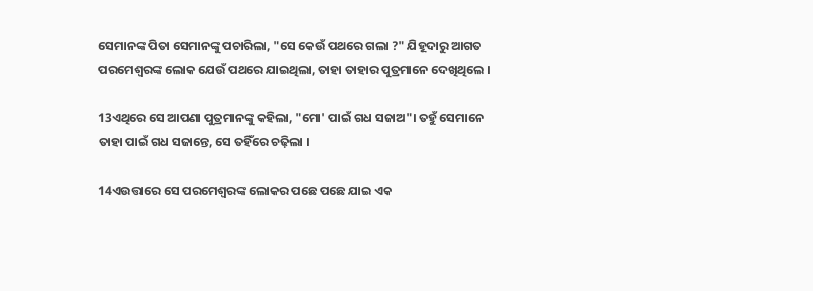ସେମାନଙ୍କ ପିତା ସେମାନଙ୍କୁ ପଚାରିଲା, "ସେ କେଉଁ ପଥରେ ଗଲା ?" ଯିହୂଦାରୁ ଆଗତ ପରମେଶ୍ୱରଙ୍କ ଲୋକ ଯେଉଁ ପଥରେ ଯାଇଥିଲା, ତାହା ତାହାର ପୁତ୍ରମାନେ ଦେଖିଥିଲେ ।

13ଏଥିରେ ସେ ଆପଣା ପୁତ୍ରମାନଙ୍କୁ କହିଲା, "ମୋ' ପାଇଁ ଗଧ ସଜାଅ"। ତହୁଁ ସେମାନେ ତାହା ପାଇଁ ଗଧ ସଜାନ୍ତେ, ସେ ତହିଁରେ ଚଢ଼ିଲା ।

14ଏଉତ୍ତାରେ ସେ ପରମେଶ୍ୱରଙ୍କ ଲୋକର ପଛେ ପଛେ ଯାଇ ଏକ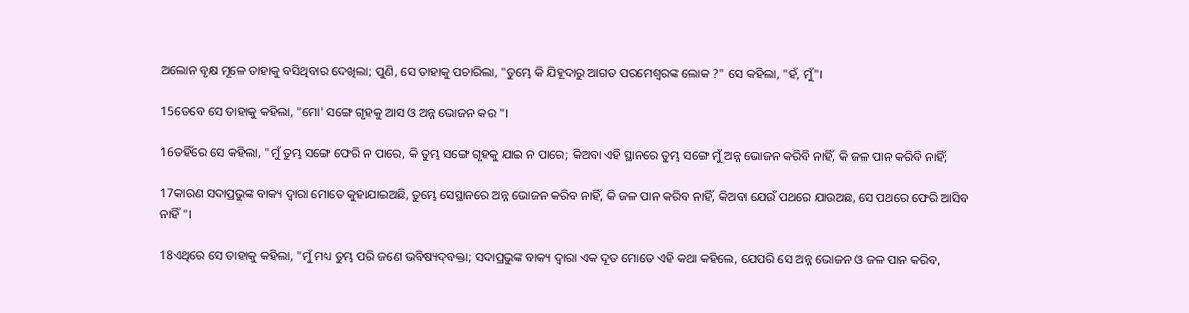ଅଲୋନ ବୃକ୍ଷ ମୂଳେ ତାହାକୁ ବସିଥିବାର ଦେଖିଲା; ପୁଣି, ସେ ତାହାକୁ ପଚାରିଲା, "ତୁମ୍ଭେ କି ଯିହୂଦାରୁ ଆଗତ ପରମେଶ୍ୱରଙ୍କ ଲୋକ ?" ସେ କହିଲା, "ହଁ, ମୁଁ"।

15ତେବେ ସେ ତାହାକୁ କହିଲା, "ମୋ' ସଙ୍ଗେ ଗୃହକୁ ଆସ ଓ ଅନ୍ନ ଭୋଜନ କର "।

16ତହିଁରେ ସେ କହିଲା, "ମୁଁ ତୁମ୍ଭ ସଙ୍ଗେ ଫେରି ନ ପାରେ, କି ତୁମ୍ଭ ସଙ୍ଗେ ଗୃହକୁ ଯାଇ ନ ପାରେ; କିଅବା ଏହି ସ୍ଥାନରେ ତୁମ୍ଭ ସଙ୍ଗେ ମୁଁ ଅନ୍ନ ଭୋଜନ କରିବି ନାହିଁ, କି ଜଳ ପାନ କରିବି ନାହିଁ;

17କାରଣ ସଦାପ୍ରଭୁଙ୍କ ବାକ୍ୟ ଦ୍ୱାରା ମୋତେ କୁହାଯାଇଅଛି, ତୁମ୍ଭେ ସେସ୍ଥାନରେ ଅନ୍ନ ଭୋଜନ କରିବ ନାହିଁ, କି ଜଳ ପାନ କରିବ ନାହିଁ, କିଅବା ଯେଉଁ ପଥରେ ଯାଉଅଛ, ସେ ପଥରେ ଫେରି ଆସିବ ନାହିଁ"।

18ଏଥିରେ ସେ ତାହାକୁ କହିଲା, "ମୁଁ ମଧ୍ୟ ତୁମ୍ଭ ପରି ଜଣେ ଭବିଷ୍ୟଦ୍‍ବକ୍ତା; ସଦାପ୍ରଭୁଙ୍କ ବାକ୍ୟ ଦ୍ୱାରା ଏକ ଦୂତ ମୋତେ ଏହି କଥା କହିଲେ, ଯେପରି ସେ ଅନ୍ନ ଭୋଜନ ଓ ଜଳ ପାନ କରିବ,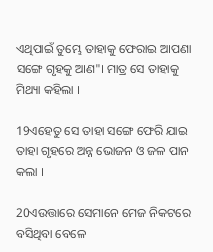ଏଥିପାଇଁ ତୁମ୍ଭେ ତାହାକୁ ଫେରାଇ ଆପଣା ସଙ୍ଗେ ଗୃହକୁ ଆଣ"। ମାତ୍ର ସେ ତାହାକୁ ମିଥ୍ୟା କହିଲା ।

19ଏହେତୁ ସେ ତାହା ସଙ୍ଗେ ଫେରି ଯାଇ ତାହା ଗୃହରେ ଅନ୍ନ ଭୋଜନ ଓ ଜଳ ପାନ କଲା ।

20ଏଉତ୍ତାରେ ସେମାନେ ମେଜ ନିକଟରେ ବସିଥିବା ବେଳେ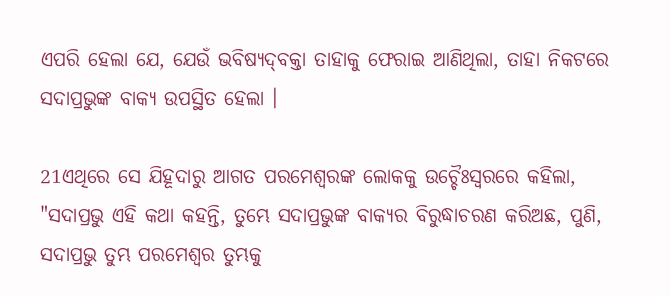ଏପରି ହେଲା ଯେ, ଯେଉଁ ଭବିଷ୍ୟଦ୍‍ବକ୍ତା ତାହାକୁ ଫେରାଇ ଆଣିଥିଲା, ତାହା ନିକଟରେ ସଦାପ୍ରଭୁଙ୍କ ବାକ୍ୟ ଉପସ୍ଥିତ ହେଲା ।

21ଏଥିରେ ସେ ଯିହୂଦାରୁ ଆଗତ ପରମେଶ୍ୱରଙ୍କ ଲୋକକୁ ଉଚ୍ଚୈଃସ୍ୱରରେ କହିଲା, "ସଦାପ୍ରଭୁ ଏହି କଥା କହନ୍ତି, ତୁମ୍ଭେ ସଦାପ୍ରଭୁଙ୍କ ବାକ୍ୟର ବିରୁଦ୍ଧାଚରଣ କରିଅଛ, ପୁଣି, ସଦାପ୍ରଭୁ ତୁମ୍ଭ ପରମେଶ୍ୱର ତୁମ୍ଭକୁ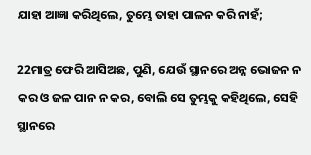ଯାହା ଆଜ୍ଞା କରିଥିଲେ, ତୁମ୍ଭେ ତାହା ପାଳନ କରି ନାହଁ;

22ମାତ୍ର ଫେରି ଆସିଅଛ, ପୁଣି, ଯେଉଁ ସ୍ଥାନରେ ଅନ୍ନ ଭୋଜନ ନ କର ଓ ଜଳ ପାନ ନ କର, ବୋଲି ସେ ତୁମ୍ଭକୁ କହିଥିଲେ, ସେହି ସ୍ଥାନରେ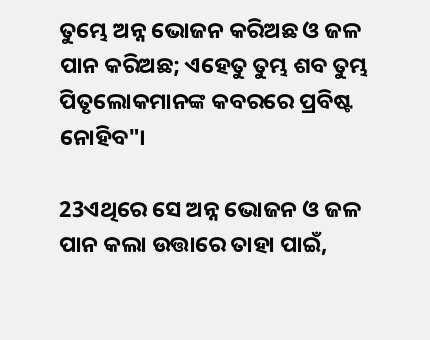ତୁମ୍ଭେ ଅନ୍ନ ଭୋଜନ କରିଅଛ ଓ ଜଳ ପାନ କରିଅଛ; ଏହେତୁ ତୁମ୍ଭ ଶବ ତୁମ୍ଭ ପିତୃଲୋକମାନଙ୍କ କବରରେ ପ୍ରବିଷ୍ଟ ନୋହିବ"।

23ଏଥିରେ ସେ ଅନ୍ନ ଭୋଜନ ଓ ଜଳ ପାନ କଲା ଉତ୍ତାରେ ତାହା ପାଇଁ,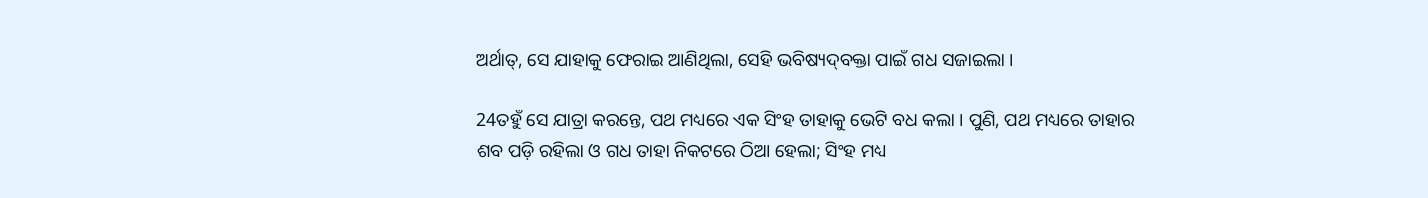ଅର୍ଥାତ୍‍, ସେ ଯାହାକୁ ଫେରାଇ ଆଣିଥିଲା, ସେହି ଭବିଷ୍ୟଦ୍‍ବକ୍ତା ପାଇଁ ଗଧ ସଜାଇଲା ।

24ତହୁଁ ସେ ଯାତ୍ରା କରନ୍ତେ, ପଥ ମଧ୍ୟରେ ଏକ ସିଂହ ତାହାକୁ ଭେଟି ବଧ କଲା । ପୁଣି, ପଥ ମଧ୍ୟରେ ତାହାର ଶବ ପଡ଼ି ରହିଲା ଓ ଗଧ ତାହା ନିକଟରେ ଠିଆ ହେଲା; ସିଂହ ମଧ୍ୟ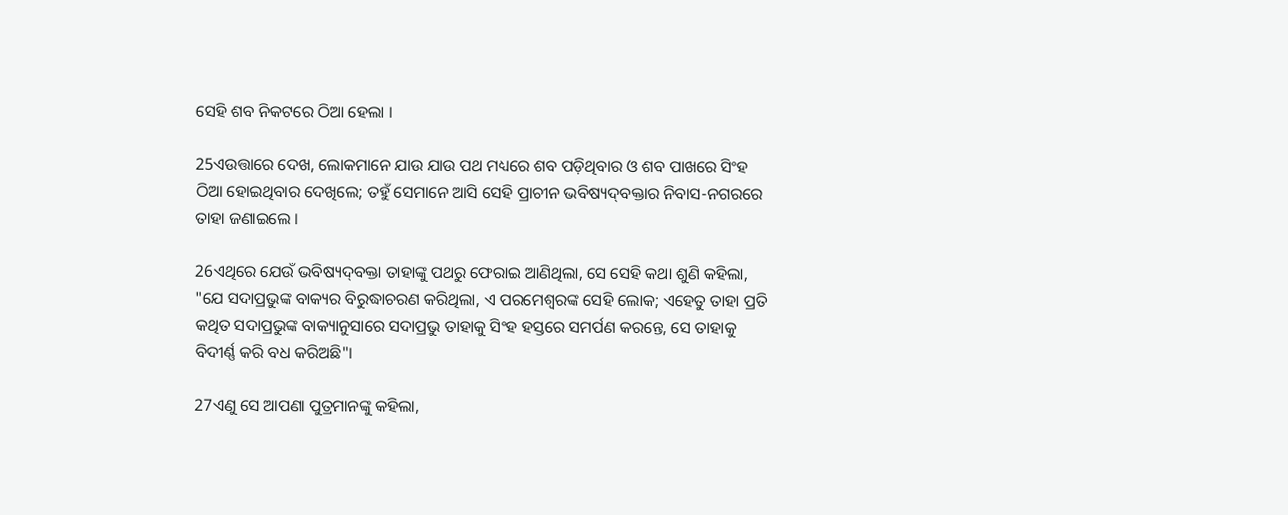ସେହି ଶବ ନିକଟରେ ଠିଆ ହେଲା ।

25ଏଉତ୍ତାରେ ଦେଖ, ଲୋକମାନେ ଯାଉ ଯାଉ ପଥ ମଧ୍ୟରେ ଶବ ପଡ଼ିଥିବାର ଓ ଶବ ପାଖରେ ସିଂହ ଠିଆ ହୋଇଥିବାର ଦେଖିଲେ; ତହୁଁ ସେମାନେ ଆସି ସେହି ପ୍ରାଚୀନ ଭବିଷ୍ୟଦ୍‍ବକ୍ତାର ନିବାସ-ନଗରରେ ତାହା ଜଣାଇଲେ ।

26ଏଥିରେ ଯେଉଁ ଭବିଷ୍ୟଦ୍‍ବକ୍ତା ତାହାଙ୍କୁ ପଥରୁ ଫେରାଇ ଆଣିଥିଲା, ସେ ସେହି କଥା ଶୁଣି କହିଲା, "ଯେ ସଦାପ୍ରଭୁଙ୍କ ବାକ୍ୟର ବିରୁଦ୍ଧାଚରଣ କରିଥିଲା, ଏ ପରମେଶ୍ୱରଙ୍କ ସେହି ଲୋକ; ଏହେତୁ ତାହା ପ୍ରତି କଥିତ ସଦାପ୍ରଭୁଙ୍କ ବାକ୍ୟାନୁସାରେ ସଦାପ୍ରଭୁ ତାହାକୁ ସିଂହ ହସ୍ତରେ ସମର୍ପଣ କରନ୍ତେ, ସେ ତାହାକୁ ବିଦୀର୍ଣ୍ଣ କରି ବଧ କରିଅଛି"।

27ଏଣୁ ସେ ଆପଣା ପୁତ୍ରମାନଙ୍କୁ କହିଲା,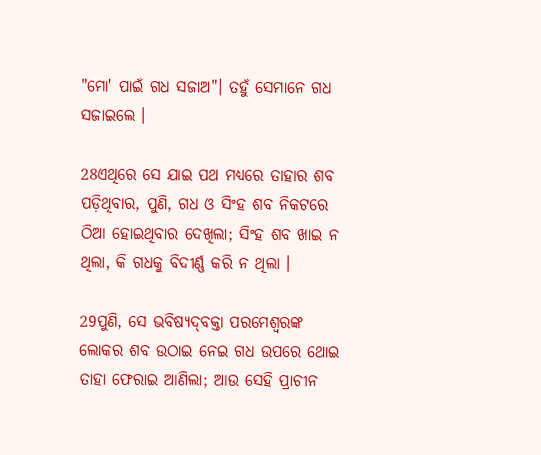"ମୋ' ପାଇଁ ଗଧ ସଜାଅ"। ତହୁଁ ସେମାନେ ଗଧ ସଜାଇଲେ ।

28ଏଥିରେ ସେ ଯାଇ ପଥ ମଧ୍ୟରେ ତାହାର ଶବ ପଡ଼ିଥିବାର, ପୁଣି, ଗଧ ଓ ସିଂହ ଶବ ନିକଟରେ ଠିଆ ହୋଇଥିବାର ଦେଖିଲା; ସିଂହ ଶବ ଖାଇ ନ ଥିଲା, କି ଗଧକୁ ବିଦୀର୍ଣ୍ଣ କରି ନ ଥିଲା ।

29ପୁଣି, ସେ ଭବିଷ୍ୟଦ୍‍ବକ୍ତା ପରମେଶ୍ୱରଙ୍କ ଲୋକର ଶବ ଉଠାଇ ନେଇ ଗଧ ଉପରେ ଥୋଇ ତାହା ଫେରାଇ ଆଣିଲା; ଆଉ ସେହି ପ୍ରାଚୀନ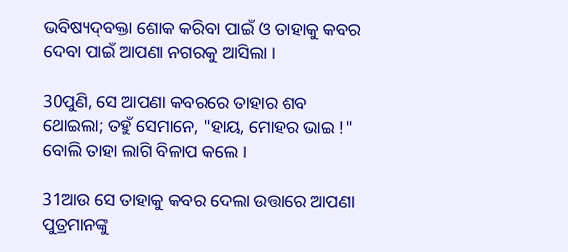ଭବିଷ୍ୟଦ୍‍ବକ୍ତା ଶୋକ କରିବା ପାଇଁ ଓ ତାହାକୁ କବର ଦେବା ପାଇଁ ଆପଣା ନଗରକୁ ଆସିଲା ।

30ପୁଣି, ସେ ଆପଣା କବରରେ ତାହାର ଶବ ଥୋଇଲା; ତହୁଁ ସେମାନେ, "ହାୟ, ମୋହର ଭାଇ !" ବୋଲି ତାହା ଲାଗି ବିଳାପ କଲେ ।

31ଆଉ ସେ ତାହାକୁ କବର ଦେଲା ଉତ୍ତାରେ ଆପଣା ପୁତ୍ରମାନଙ୍କୁ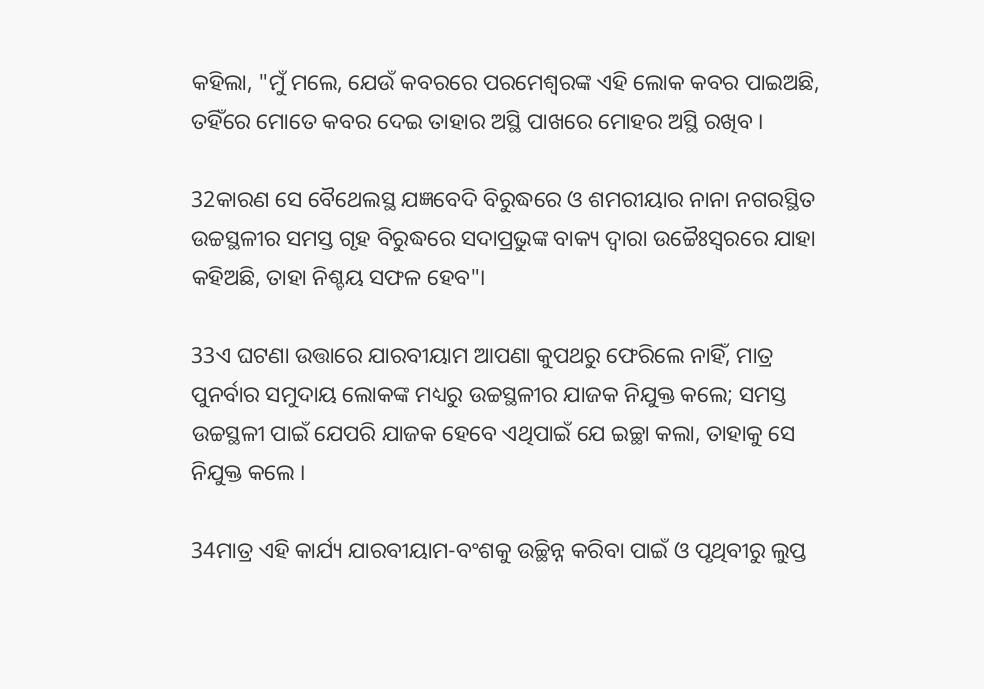କହିଲା, "ମୁଁ ମଲେ, ଯେଉଁ କବରରେ ପରମେଶ୍ୱରଙ୍କ ଏହି ଲୋକ କବର ପାଇଅଛି, ତହିଁରେ ମୋତେ କବର ଦେଇ ତାହାର ଅସ୍ଥି ପାଖରେ ମୋହର ଅସ୍ଥି ରଖିବ ।

32କାରଣ ସେ ବୈଥେଲସ୍ଥ ଯଜ୍ଞବେଦି ବିରୁଦ୍ଧରେ ଓ ଶମରୀୟାର ନାନା ନଗରସ୍ଥିତ ଉଚ୍ଚସ୍ଥଳୀର ସମସ୍ତ ଗୃହ ବିରୁଦ୍ଧରେ ସଦାପ୍ରଭୁଙ୍କ ବାକ୍ୟ ଦ୍ୱାରା ଉଚ୍ଚୈଃସ୍ୱରରେ ଯାହା କହିଅଛି, ତାହା ନିଶ୍ଚୟ ସଫଳ ହେବ"।

33ଏ ଘଟଣା ଉତ୍ତାରେ ଯାରବୀୟାମ ଆପଣା କୁପଥରୁ ଫେରିଲେ ନାହିଁ, ମାତ୍ର ପୁନର୍ବାର ସମୁଦାୟ ଲୋକଙ୍କ ମଧ୍ୟରୁ ଉଚ୍ଚସ୍ଥଳୀର ଯାଜକ ନିଯୁକ୍ତ କଲେ; ସମସ୍ତ ଉଚ୍ଚସ୍ଥଳୀ ପାଇଁ ଯେପରି ଯାଜକ ହେବେ ଏଥିପାଇଁ ଯେ ଇଚ୍ଛା କଲା, ତାହାକୁ ସେ ନିଯୁକ୍ତ କଲେ ।

34ମାତ୍ର ଏହି କାର୍ଯ୍ୟ ଯାରବୀୟାମ-ବଂଶକୁ ଉଚ୍ଛିନ୍ନ କରିବା ପାଇଁ ଓ ପୃଥିବୀରୁ ଲୁପ୍ତ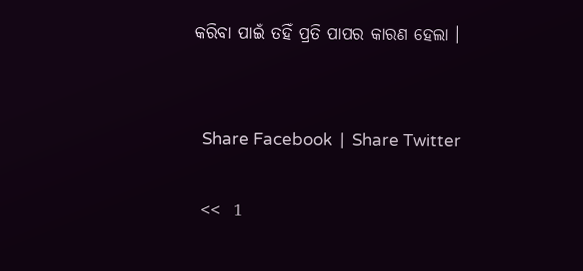କରିବା ପାଇଁ ତହିଁ ପ୍ରତି ପାପର କାରଣ ହେଲା ।


  Share Facebook  |  Share Twitter

 <<  1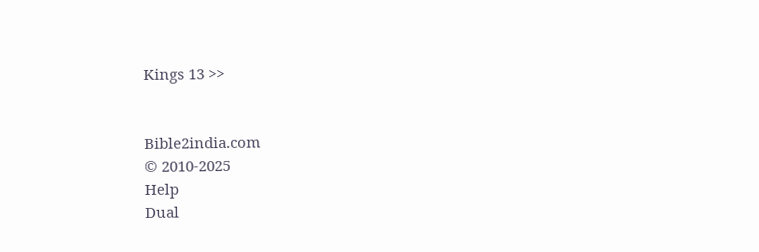Kings 13 >>


Bible2india.com
© 2010-2025
Help
Dual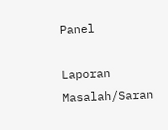Panel

Laporan Masalah/Saran